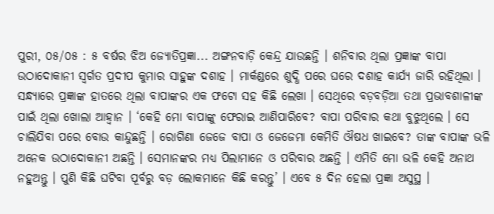ପୁରୀ, ୦୫/୦୫ : ୫ ବର୍ଷର ଝିଅ ଜ୍ୟୋତିପ୍ରଜ୍ଞା... ଅଙ୍ଗନବାଡ଼ି କେନ୍ଦ୍ର ଯାଉଛନ୍ତି । ଶନିବାର ଥିଲା ପ୍ରଜ୍ଞାଙ୍କ ବାପା ଉଠାଦୋକାନୀ ସ୍ୱର୍ଗତ ପ୍ରଦୀପ କୁମାର ସାହୁଙ୍କ ଦଶାହ । ମାର୍କଣ୍ଡରେ ଶୁଦ୍ଧି ପରେ ଘରେ ଦଶାହ କାର୍ଯ୍ୟ ଜାରି ରହିଥିଲା । ସନ୍ଧ୍ୟାରେ ପ୍ରଜ୍ଞାଙ୍କ ହାତରେ ଥିଲା ବାପାଙ୍କର ଏକ ଫଟୋ ସହ କିଛି ଲେଖା । ସେଥିରେ ବଡ଼ବଡ଼ିଆ ତଥା ପ୍ରଭାବଶାଳୀଙ୍କ ପାଇଁ ଥିଲା ଖୋଲା ଆହ୍ୱାନ । ‘କେହି ମୋ ବାପାଙ୍କୁ ଫେରାଇ ଆଣିପାରିବେ? ବାପା ପରିବାର କଥା ବୁଝୁଥିଲେ । ସେ ଚାଲିଯିବା ପରେ ବୋଉ କାନ୍ଦୁଛନ୍ତି । ରୋଗିଣା ଜେଜେ ବାପା ଓ ଜେଜେମା କେମିତି ଔଷଧ ଖାଇବେ? ତାଙ୍କ ବାପାଙ୍କ ଭଳି ଅନେକ ଉଠାଦୋକାନୀ ଅଛନ୍ତି । ସେମାନଙ୍କର ମଧ୍ୟ ପିଲାମାନେ ଓ ପରିବାର ଅଛନ୍ତି । ଏମିତି ମୋ ଭଳି କେହି ଅନାଥ ନହୁଅନ୍ତୁ । ପୁଣି କିଛି ଘଟିବା ପୂର୍ବରୁ ବଡ଼ ଲୋକମାନେ କିଛି କରନ୍ତୁ’ । ଏବେ ୫ ଦିନ ହେଲା ପ୍ରଜ୍ଞା ଅସୁସ୍ଥ ।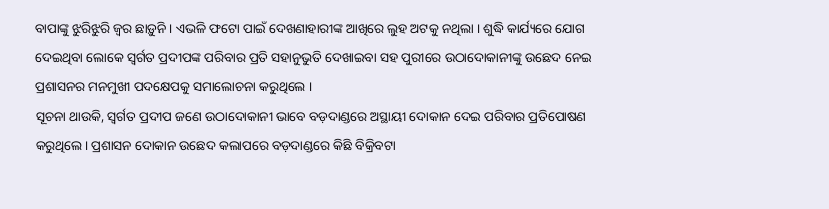ବାପାଙ୍କୁ ଝୁରିଝୁରି ଜ୍ୱର ଛାଡ଼ୁନି । ଏଭଳି ଫଟୋ ପାଇଁ ଦେଖଣାହାରୀଙ୍କ ଆଖିରେ ଲୁହ ଅଟକୁ ନଥିଲା । ଶୁଦ୍ଧି କାର୍ଯ୍ୟରେ ଯୋଗ ଦେଇଥିବା ଲୋକେ ସ୍ୱର୍ଗତ ପ୍ରଦୀପଙ୍କ ପରିବାର ପ୍ରତି ସହାନୁଭୁତି ଦେଖାଇବା ସହ ପୁରୀରେ ଉଠାଦୋକାନୀଙ୍କୁ ଉଛେଦ ନେଇ ପ୍ରଶାସନର ମନମୁଖୀ ପଦକ୍ଷେପକୁ ସମାଲୋଚନା କରୁଥିଲେ ।
ସୂଚନା ଥାଉକି, ସ୍ୱର୍ଗତ ପ୍ରଦୀପ ଜଣେ ଉଠାଦୋକାନୀ ଭାବେ ବଡ଼ଦାଣ୍ଡରେ ଅସ୍ଥାୟୀ ଦୋକାନ ଦେଇ ପରିବାର ପ୍ରତିପୋଷଣ କରୁଥିଲେ। ପ୍ରଶାସନ ଦୋକାନ ଉଛେଦ କଲାପରେ ବଡ଼ଦାଣ୍ଡରେ କିଛି ବିକ୍ରିବଟା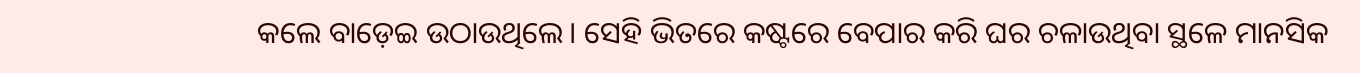କଲେ ବାଡ଼େଇ ଉଠାଉଥିଲେ। ସେହି ଭିତରେ କଷ୍ଟରେ ବେପାର କରି ଘର ଚଳାଉଥିବା ସ୍ଥଳେ ମାନସିକ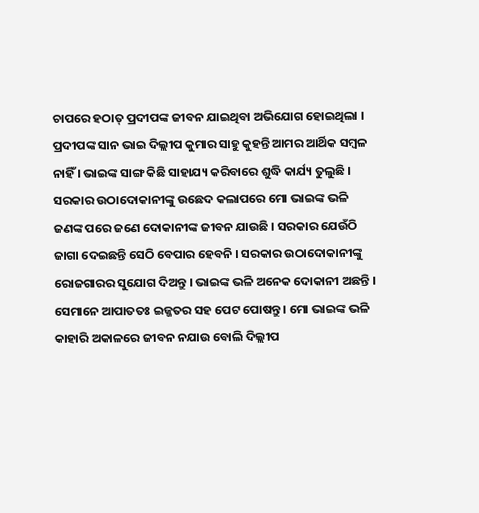ଚାପରେ ହଠାତ୍ ପ୍ରଦୀପଙ୍କ ଜୀବନ ଯାଇଥିବା ଅଭିଯୋଗ ହୋଇଥିଲା । ପ୍ରଦୀପଙ୍କ ସାନ ଭାଇ ଦିଲ୍ଲୀପ କୁମାର ସାହୁ କୁହନ୍ତି ଆମର ଆର୍ଥିକ ସମ୍ବଳ ନାହିଁ । ଭାଇଙ୍କ ସାଙ୍ଗ କିଛି ସାହାଯ୍ୟ କରିବାରେ ଶୁଦ୍ଧି କାର୍ଯ୍ୟ ତୁଲୁଛି । ସରକାର ଉଠାଦୋକାନୀଙ୍କୁ ଉଛେଦ କଲାପରେ ମୋ ଭାଇଙ୍କ ଭଳି ଜଣଙ୍କ ପରେ ଜଣେ ଦୋକାନୀଙ୍କ ଜୀବନ ଯାଉଛି । ସରକାର ଯେଉଁଠି ଜାଗା ଦେଇଛନ୍ତି ସେଠି ବେପାର ହେବନି । ସରକାର ଉଠାଦୋକାନୀଙ୍କୁ ରୋଜଗାରର ସୁଯୋଗ ଦିଅନ୍ତୁ । ଭାଇଙ୍କ ଭଳି ଅନେକ ଦୋକାନୀ ଅଛନ୍ତି । ସେମାନେ ଆପାତତଃ ଇଜ୍ଜତର ସହ ପେଟ ପୋଷନ୍ତୁ । ମୋ ଭାଇଙ୍କ ଭଳି କାହାରି ଅକାଳରେ ଜୀବନ ନଯାଉ ବୋଲି ଦିଲ୍ଲୀପ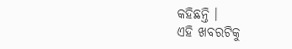କହିଛନ୍ତି ।
ଏହି ଖବରଟିକୁ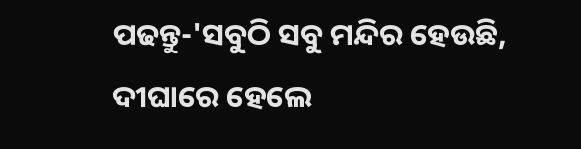ପଢନ୍ତୁ-'ସବୁଠି ସବୁ ମନ୍ଦିର ହେଉଛି, ଦୀଘାରେ ହେଲେ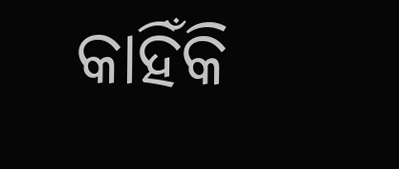କାହିଁକି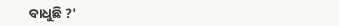ବାଧୁଛି ?'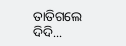ତାତିଗଲେ ଦିଦି...